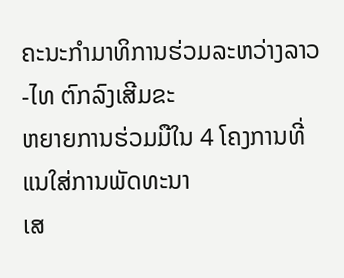ຄະນະກຳມາທິການຮ່ວມລະຫວ່າງລາວ-ໄທ ຕົກລົງເສີມຂະ
ຫຍາຍການຮ່ວມມືໃນ 4 ໂຄງການທີ່ແນໃສ່ການພັດທະນາ
ເສ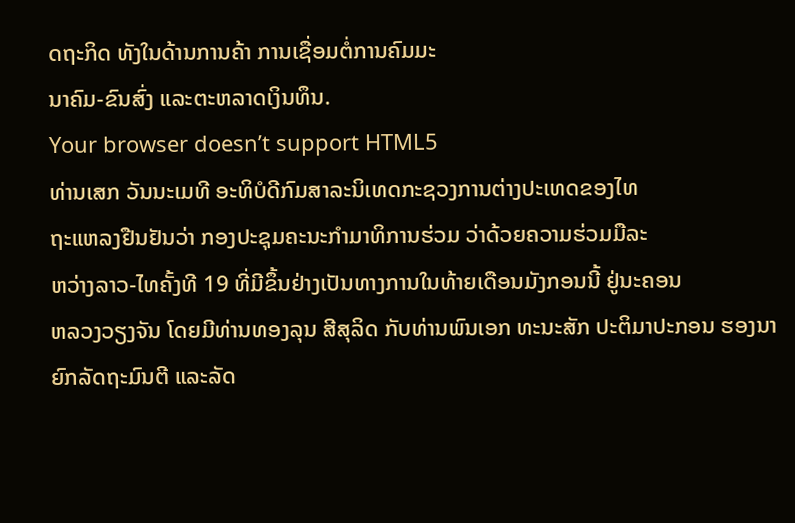ດຖະກິດ ທັງໃນດ້ານການຄ້າ ການເຊື່ອມຕໍ່ການຄົມມະ
ນາຄົມ-ຂົນສົ່ງ ແລະຕະຫລາດເງິນທຶນ.
Your browser doesn’t support HTML5
ທ່ານເສກ ວັນນະເມທີ ອະທິບໍດີກົມສາລະນິເທດກະຊວງການຕ່າງປະເທດຂອງໄທ
ຖະແຫລງຢືນຢັນວ່າ ກອງປະຊຸມຄະນະກຳມາທິການຮ່ວມ ວ່າດ້ວຍຄວາມຮ່ວມມືລະ
ຫວ່າງລາວ-ໄທຄັ້ງທີ 19 ທີ່ມີຂຶ້ນຢ່າງເປັນທາງການໃນທ້າຍເດືອນມັງກອນນີ້ ຢູ່ນະຄອນ
ຫລວງວຽງຈັນ ໂດຍມີທ່ານທອງລຸນ ສີສຸລິດ ກັບທ່ານພົນເອກ ທະນະສັກ ປະຕິມາປະກອນ ຮອງນາຍົກລັດຖະມົນຕີ ແລະລັດ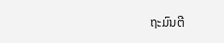ຖະມົນຕີ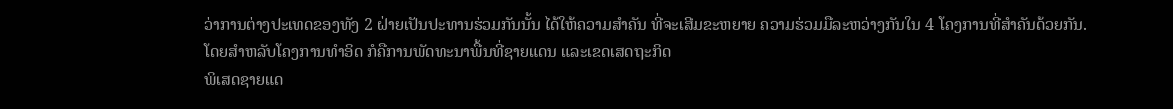ວ່າການຕ່າງປະເທດຂອງທັງ 2 ຝ່າຍເປັນປະທານຮ່ວມກັນນັ້ນ ໄດ້ໃຫ້ຄວາມສຳຄັນ ທີ່ຈະເສີມຂະຫຍາຍ ຄວາມຮ່ວມມືລະຫວ່າງກັນໃນ 4 ໂຄງການທີ່ສຳຄັນດ້ວຍກັນ.
ໂດຍສຳຫລັບໂຄງການທຳອິດ ກໍຄືການພັດທະນາພື້ນທີ່ຊາຍແດນ ແລະເຂດເສດຖະກິດ
ພິເສດຊາຍແດ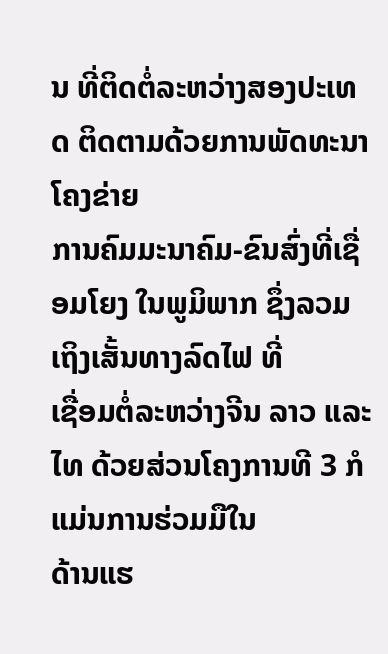ນ ທີ່ຕິດຕໍ່ລະຫວ່າງສອງປະເທດ ຕິດຕາມດ້ວຍການພັດທະນາໂຄງຂ່າຍ
ການຄົມມະນາຄົມ-ຂົນສົ່ງທີ່ເຊື່ອມໂຍງ ໃນພູມິພາກ ຊຶ່ງລວມເຖິງເສັ້ນທາງລົດໄຟ ທີ່
ເຊື່ອມຕໍ່ລະຫວ່າງຈີນ ລາວ ແລະ ໄທ ດ້ວຍສ່ວນໂຄງການທີ 3 ກໍແມ່ນການຮ່ວມມືໃນ
ດ້ານແຮ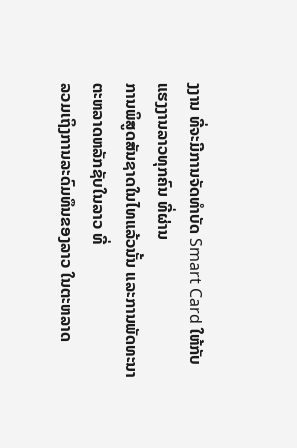ງງານ ທີ່ຈະມີການຈັດທຳບັດ Smart Card ໃຫ້ກັບແຮງງານລາວທຸກຄົນ ທີ່ຜ່ານ
ການພິສູດສັນຊາດໃນໄທແລ້ວນັ້ນ ແລະການພັດທະນາຕະຫລາດຫລັກຊັບໃນລາວ ທີ່
ລວມເຖິງການລະດົມທຶນຂອງລາວ ໃນຕະຫລາດ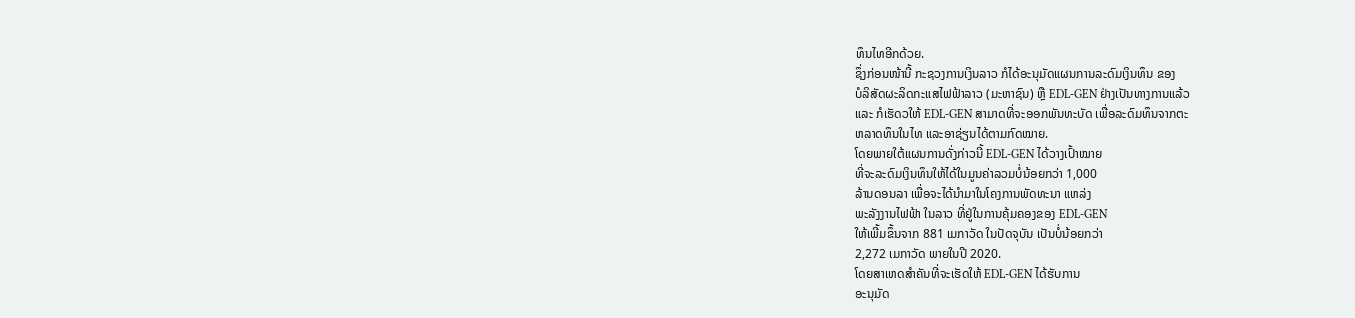ທຶນໄທອີກດ້ວຍ.
ຊຶ່ງກ່ອນໜ້ານີ້ ກະຊວງການເງິນລາວ ກໍໄດ້ອະນຸມັດແຜນການລະດົມເງິນທຶນ ຂອງ
ບໍລິສັດຜະລິດກະແສໄຟຟ້າລາວ (ມະຫາຊົນ) ຫຼື EDL-GEN ຢ່າງເປັນທາງການແລ້ວ
ແລະ ກໍເຮັດວໃຫ້ EDL-GEN ສາມາດທີ່ຈະອອກພັນທະບັດ ເພື່ອລະດົມທຶນຈາກຕະ
ຫລາດທຶນໃນໄທ ແລະອາຊ່ຽນໄດ້ຕາມກົດໝາຍ.
ໂດຍພາຍໃຕ້ແຜນການດັ່ງກ່າວນີ້ EDL-GEN ໄດ້ວາງເປົ້າໝາຍ
ທີ່ຈະລະດົມເງິນທຶນໃຫ້ໄດ້ໃນມູນຄ່າລວມບໍ່ນ້ອຍກວ່າ 1,000
ລ້ານດອນລາ ເພື່ອຈະໄດ້ນຳມາໃນໂຄງການພັດທະນາ ແຫລ່ງ
ພະລັງງານໄຟຟ້າ ໃນລາວ ທີ່ຢູ່ໃນການຄຸ້ມຄອງຂອງ EDL-GEN
ໃຫ້ເພີ້ມຂຶ້ນຈາກ 881 ເມກາວັດ ໃນປັດຈຸບັນ ເປັນບໍ່ນ້ອຍກວ່າ
2,272 ເມກາວັດ ພາຍໃນປີ 2020.
ໂດຍສາເຫດສຳຄັນທີ່ຈະເຮັດໃຫ້ EDL-GEN ໄດ້ຮັບການ
ອະນຸມັດ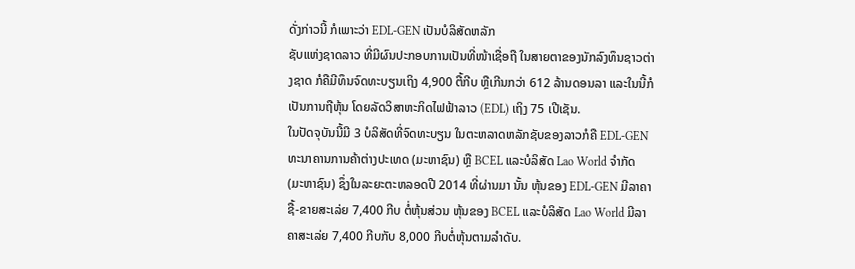ດັ່ງກ່າວນີ້ ກໍເພາະວ່າ EDL-GEN ເປັນບໍລິສັດຫລັກ
ຊັບແຫ່ງຊາດລາວ ທີ່ມີຜົນປະກອບການເປັນທີ່ໜ້າເຊື່ອຖື ໃນສາຍຕາຂອງນັກລົງທຶນຊາວຕ່າງຊາດ ກໍຄືມີທຶນຈົດທະບຽນເຖິງ 4,900 ຕື້ກີບ ຫຼືເກີນກວ່າ 612 ລ້ານດອນລາ ແລະໃນນີ້ກໍເປັນການຖືຫຸ້ນ ໂດຍລັດວິສາຫະກິດໄຟຟ້າລາວ (EDL) ເຖິງ 75 ເປີເຊັນ.
ໃນປັດຈຸບັນນີ້ມີ 3 ບໍລິສັດທີ່ຈົດທະບຽນ ໃນຕະຫລາດຫລັກຊັບຂອງລາວກໍຄື EDL-GEN ທະນາຄານການຄ້າຕ່າງປະເທດ (ມະຫາຊົນ) ຫຼື BCEL ແລະບໍລິສັດ Lao World ຈຳກັດ (ມະຫາຊົນ) ຊຶ່ງໃນລະຍະຕະຫລອດປີ 2014 ທີ່ຜ່ານມາ ນັ້ນ ຫຸ້ນຂອງ EDL-GEN ມີລາຄາຊື້-ຂາຍສະເລ່ຍ 7,400 ກີບ ຕໍ່ຫຸ້ນສ່ວນ ຫຸ້ນຂອງ BCEL ແລະບໍລິສັດ Lao World ມີລາຄາສະເລ່ຍ 7,400 ກີບກັບ 8,000 ກີບຕໍ່ຫຸ້ນຕາມລຳດັບ.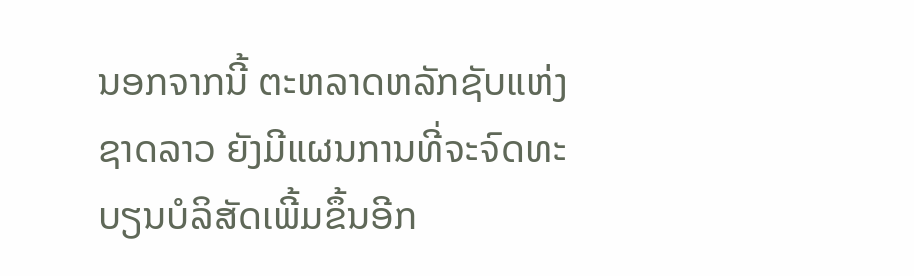ນອກຈາກນີ້ ຕະຫລາດຫລັກຊັບແຫ່ງຊາດລາວ ຍັງມີແຜນການທີ່ຈະຈົດທະບຽນບໍລິສັດເພີ້ມຂຶ້ນອີກ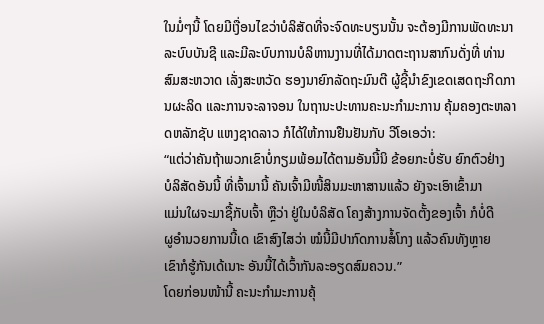ໃນມໍ່ໆນີ້ ໂດຍມີເງື່ອນໄຂວ່າບໍລິສັດທີ່ຈະຈົດທະບຽນນັ້ນ ຈະຕ້ອງມີການພັດທະນາລະບົບບັນຊີ ແລະມີລະບົບການບໍລິຫານງານທີ່ໄດ້ມາດຕະຖານສາກົນດັ່ງທີ່ ທ່ານສົມສະຫວາດ ເລັ່ງສະຫວັດ ຮອງນາຍົກລັດຖະມົນຕີ ຜູ້ຊີ້ນຳຂົງເຂດເສດຖະກິດການຜະລິດ ແລະການຈະລາຈອນ ໃນຖານະປະທານຄະນະກຳມະການ ຄຸ້ມຄອງຕະຫລາດຫລັກຊັບ ແຫງຊາດລາວ ກໍໄດ້ໃຫ້ການຢືນຢັນກັບ ວີໂອເອວ່າ:
“ແຕ່ວ່າຄັນຖ້າພວກເຂົາບໍ່ກຽມພ້ອມໄດ້ຕາມອັນນີ້ນິ ຂ້ອຍກະບໍ່ຮັບ ຍົກຕົວຢ່າງ
ບໍລິສັດອັນນີ້ ທີ່ເຈົ້າມານີ້ ຄັນເຈົ້າມີໜີ້ສິນມະຫາສານແລ້ວ ຍັງຈະເອົາເຂົ້າມາ
ແມ່ນໃຜຈະມາຊື້ກັບເຈົ້າ ຫຼືວ່າ ຢູ່ໃນບໍລິສັດ ໂຄງສ້າງການຈັດຕັ້ງຂອງເຈົ້າ ກໍບໍ່ດີ
ຜູອຳນວຍການນີ້ເດ ເຂົາສົງໄສວ່າ ໝໍນີ້ມີປາກົດການສໍ້ໂກງ ແລ້ວຄົນທັງຫຼາຍ
ເຂົາກໍຮູ້ກັນເດ້ເນາະ ອັນນີ້ໄດ້ເວົ້າກັນລະອຽດສົມຄວນ.”
ໂດຍກ່ອນໜ້ານີ້ ຄະນະກຳມະການຄຸ້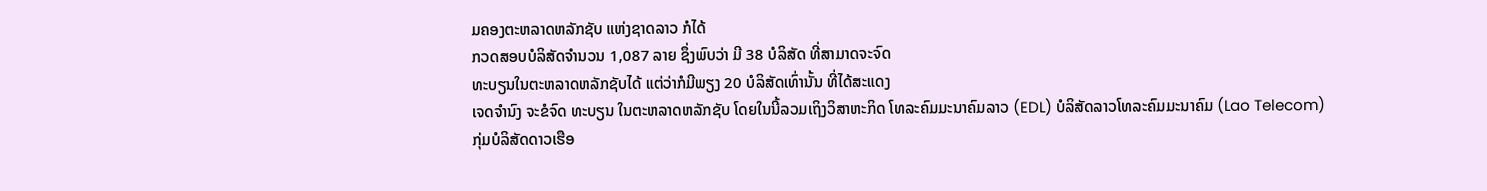ມຄອງຕະຫລາດຫລັກຊັບ ແຫ່ງຊາດລາວ ກໍໄດ້
ກວດສອບບໍລິສັດຈຳນວນ 1,087 ລາຍ ຊຶ່ງພົບວ່າ ມີ 38 ບໍລິສັດ ທີ່ສາມາດຈະຈົດ
ທະບຽນໃນຕະຫລາດຫລັກຊັບໄດ້ ແຕ່ວ່າກໍມີພຽງ 20 ບໍລິສັດເທົ່ານັ້ນ ທີ່ໄດ້ສະແດງ
ເຈດຈຳນົງ ຈະຂໍຈົດ ທະບຽນ ໃນຕະຫລາດຫລັກຊັບ ໂດຍໃນນີ້ລວມເຖິງວິສາຫະກິດ ໂທລະຄົມມະນາຄົມລາວ (EDL) ບໍລິສັດລາວໂທລະຄົມມະນາຄົມ (Lao Telecom)
ກຸ່ມບໍລິສັດດາວເຮືອ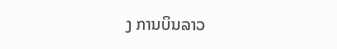ງ ການບິນລາວ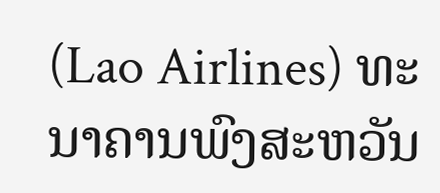(Lao Airlines) ທະນາຄານພົງສະຫວັນ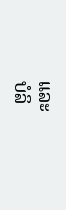ແລະ
ບໍລິ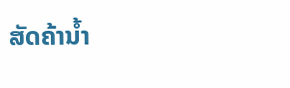ສັດຄ້ານ້ຳ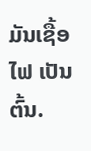ມັນເຊື້ອໄຟ ເປັນຕົ້ນ.